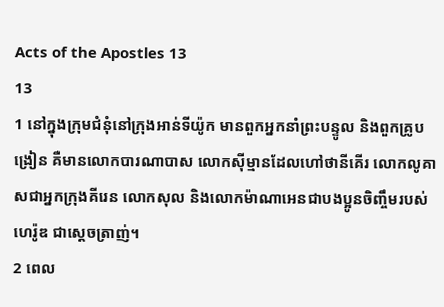Acts of the Apostles 13
13
1 នៅក្នុងក្រុមជំនុំនៅក្រុងអាន់ទីយ៉ូក មានពួកអ្នកនាំព្រះបន្ទូល និងពួកគ្រូបង្រៀន គឺមានលោកបារណាបាស លោកស៊ីម្មានដែលហៅថានីគើរ លោកលូគាសជាអ្នកក្រុងគីរេន លោកសុល និងលោកម៉ាណាអេនជាបងប្អូនចិញ្ចឹមរបស់ហេរ៉ូឌ ជាស្ដេចត្រាញ់។
2 ពេល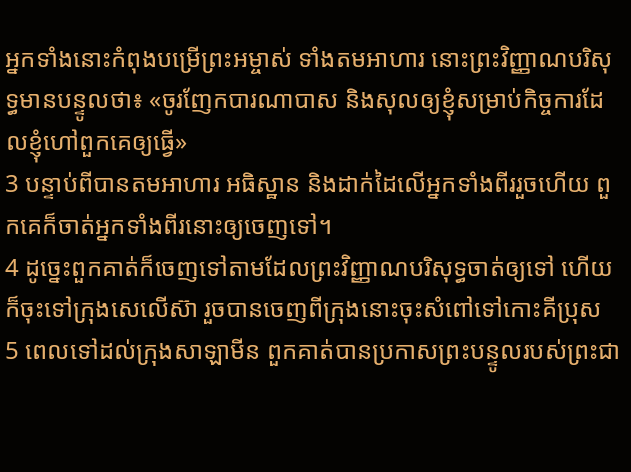អ្នកទាំងនោះកំពុងបម្រើព្រះអម្ចាស់ ទាំងតមអាហារ នោះព្រះវិញ្ញាណបរិសុទ្ធមានបន្ទូលថា៖ «ចូរញែកបារណាបាស និងសុលឲ្យខ្ញុំសម្រាប់កិច្ចការដែលខ្ញុំហៅពួកគេឲ្យធ្វើ»
3 បន្ទាប់ពីបានតមអាហារ អធិស្ឋាន និងដាក់ដៃលើអ្នកទាំងពីររួចហើយ ពួកគេក៏ចាត់អ្នកទាំងពីរនោះឲ្យចេញទៅ។
4 ដូច្នេះពួកគាត់ក៏ចេញទៅតាមដែលព្រះវិញ្ញាណបរិសុទ្ធចាត់ឲ្យទៅ ហើយក៏ចុះទៅក្រុងសេលើស៊ា រួចបានចេញពីក្រុងនោះចុះសំពៅទៅកោះគីប្រុស
5 ពេលទៅដល់ក្រុងសាឡាមីន ពួកគាត់បានប្រកាសព្រះបន្ទូលរបស់ព្រះជា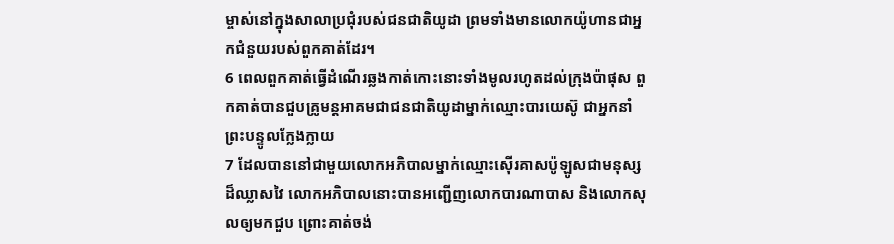ម្ចាស់នៅក្នុងសាលាប្រជុំរបស់ជនជាតិយូដា ព្រមទាំងមានលោកយ៉ូហានជាអ្នកជំនួយរបស់ពួកគាត់ដែរ។
6 ពេលពួកគាត់ធ្វើដំណើរឆ្លងកាត់កោះនោះទាំងមូលរហូតដល់ក្រុងប៉ាផុស ពួកគាត់បានជួបគ្រូមន្ដអាគមជាជនជាតិយូដាម្នាក់ឈ្មោះបារយេស៊ូ ជាអ្នកនាំព្រះបន្ទូលក្លែងក្លាយ
7 ដែលបាននៅជាមួយលោកអភិបាលម្នាក់ឈ្មោះស៊ើរគាសប៉ូឡូសជាមនុស្សដ៏ឈ្លាសវៃ លោកអភិបាលនោះបានអញ្ជើញលោកបារណាបាស និងលោកសុលឲ្យមកជួប ព្រោះគាត់ចង់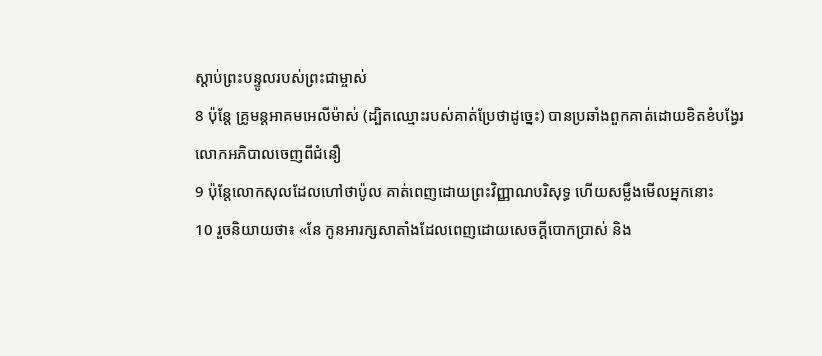ស្ដាប់ព្រះបន្ទូលរបស់ព្រះជាម្ចាស់
8 ប៉ុន្ដែ គ្រូមន្ដអាគមអេលីម៉ាស់ (ដ្បិតឈ្មោះរបស់គាត់ប្រែថាដូច្នេះ) បានប្រឆាំងពួកគាត់ដោយខិតខំបង្វែរលោកអភិបាលចេញពីជំនឿ
9 ប៉ុន្ដែលោកសុលដែលហៅថាប៉ូល គាត់ពេញដោយព្រះវិញ្ញាណបរិសុទ្ធ ហើយសម្លឹងមើលអ្នកនោះ
10 រួចនិយាយថា៖ «នែ កូនអារក្សសាតាំងដែលពេញដោយសេចក្ដីបោកប្រាស់ និង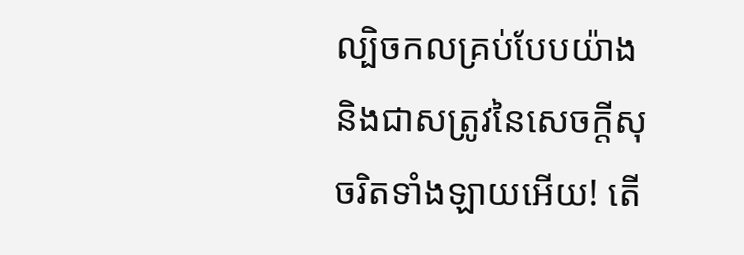ល្បិចកលគ្រប់បែបយ៉ាង និងជាសត្រូវនៃសេចក្ដីសុចរិតទាំងឡាយអើយ! តើ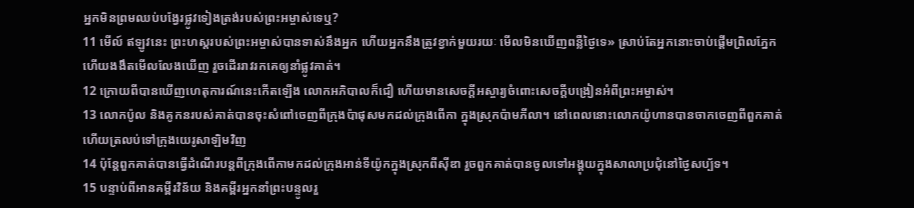អ្នកមិនព្រមឈប់បង្វែរផ្លូវទៀងត្រង់របស់ព្រះអម្ចាស់ទេឬ?
11 មើល៍ ឥឡូវនេះ ព្រះហស្ដរបស់ព្រះអម្ចាស់បានទាស់នឹងអ្នក ហើយអ្នកនឹងត្រូវខ្វាក់មួយរយៈ មើលមិនឃើញពន្លឺថ្ងៃទេ» ស្រាប់តែអ្នកនោះចាប់ផ្ដើមព្រិលភ្នែក ហើយងងឹតមើលលែងឃើញ រួចដើររាវរកគេឲ្យនាំផ្លូវគាត់។
12 ក្រោយពីបានឃើញហេតុការណ៍នេះកើតឡើង លោកអភិបាលក៏ជឿ ហើយមានសេចក្ដីអស្ចារ្យចំពោះសេចក្ដីបង្រៀនអំពីព្រះអម្ចាស់។
13 លោកប៉ូល និងគូកនរបស់គាត់បានចុះសំពៅចេញពីក្រុងប៉ាផុសមកដល់ក្រុងពើកា ក្នុងស្រុកប៉ាមភីលា។ នៅពេលនោះលោកយ៉ូហានបានចាកចេញពីពួកគាត់ ហើយត្រលប់ទៅក្រុងយេរូសាឡិមវិញ
14 ប៉ុន្ដែពួកគាត់បានធ្វើដំណើរបន្ដពីក្រុងពើកាមកដល់ក្រុងអាន់ទីយ៉ូកក្នុងស្រុកពីស៊ីឌា រួចពួកគាត់បានចូលទៅអង្គុយក្នុងសាលាប្រជុំនៅថ្ងៃសប្ប័ទ។
15 បន្ទាប់ពីអានគម្ពីរវិន័យ និងគម្ពីរអ្នកនាំព្រះបន្ទូលរួ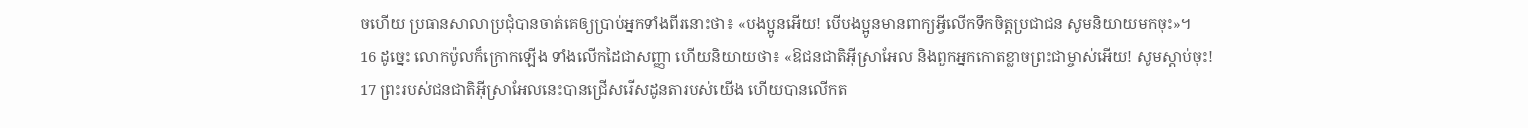ចហើយ ប្រធានសាលាប្រជុំបានចាត់គេឲ្យប្រាប់អ្នកទាំងពីរនោះថា៖ «បងប្អូនអើយ! បើបងប្អូនមានពាក្យអ្វីលើកទឹកចិត្ដប្រជាជន សូមនិយាយមកចុះ»។
16 ដូច្នេះ លោកប៉ូលក៏ក្រោកឡើង ទាំងលើកដៃជាសញ្ញា ហើយនិយាយថា៖ «ឱជនជាតិអ៊ីស្រាអែល និងពួកអ្នកកោតខ្លាចព្រះជាម្ចាស់អើយ! សូមស្ដាប់ចុះ!
17 ព្រះរបស់ជនជាតិអ៊ីស្រាអែលនេះបានជ្រើសរើសដូនតារបស់យើង ហើយបានលើកត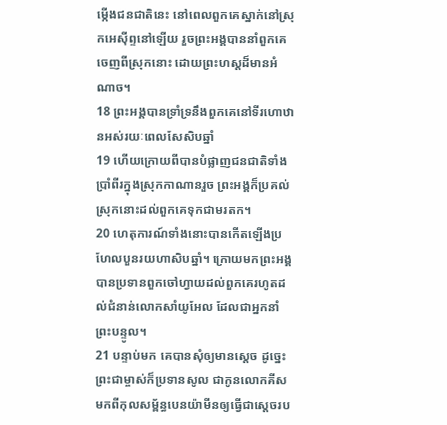ម្កើងជនជាតិនេះ នៅពេលពួកគេស្នាក់នៅស្រុកអេស៊ីព្ទនៅឡើយ រួចព្រះអង្គបាននាំពួកគេចេញពីស្រុកនោះ ដោយព្រះហស្ដដ៏មានអំណាច។
18 ព្រះអង្គបានទ្រាំទ្រនឹងពួកគេនៅទីរហោឋានអស់រយៈពេលសែសិបឆ្នាំ
19 ហើយក្រោយពីបានបំផ្លាញជនជាតិទាំងប្រាំពីរក្នុងស្រុកកាណានរួច ព្រះអង្គក៏ប្រគល់ស្រុកនោះដល់ពួកគេទុកជាមរតក។
20 ហេតុការណ៍ទាំងនោះបានកើតឡើងប្រហែលបួនរយហាសិបឆ្នាំ។ ក្រោយមកព្រះអង្គបានប្រទានពួកចៅហ្វាយដល់ពួកគេរហូតដល់ជំនាន់លោកសាំយូអែល ដែលជាអ្នកនាំព្រះបន្ទូល។
21 បន្ទាប់មក គេបានសុំឲ្យមានស្ដេច ដូច្នេះ ព្រះជាម្ចាស់ក៏ប្រទានសូល ជាកូនលោកគីសមកពីកុលសម្ព័ន្ធបេនយ៉ាមីនឲ្យធ្វើជាស្ដេចរប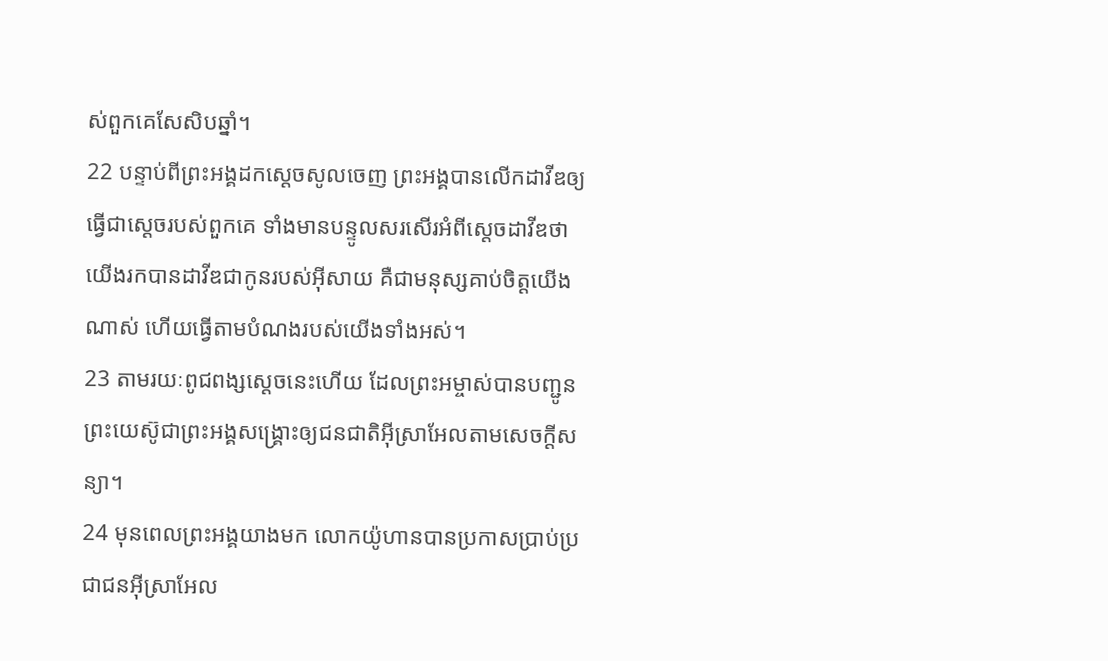ស់ពួកគេសែសិបឆ្នាំ។
22 បន្ទាប់ពីព្រះអង្គដកស្ដេចសូលចេញ ព្រះអង្គបានលើកដាវីឌឲ្យធ្វើជាស្ដេចរបស់ពួកគេ ទាំងមានបន្ទូលសរសើរអំពីស្ដេចដាវីឌថា យើងរកបានដាវីឌជាកូនរបស់អ៊ីសាយ គឺជាមនុស្សគាប់ចិត្ដយើងណាស់ ហើយធ្វើតាមបំណងរបស់យើងទាំងអស់។
23 តាមរយៈពូជពង្សស្ដេចនេះហើយ ដែលព្រះអម្ចាស់បានបញ្ជូនព្រះយេស៊ូជាព្រះអង្គសង្គ្រោះឲ្យជនជាតិអ៊ីស្រាអែលតាមសេចក្ដីសន្យា។
24 មុនពេលព្រះអង្គយាងមក លោកយ៉ូហានបានប្រកាសប្រាប់ប្រជាជនអ៊ីស្រាអែល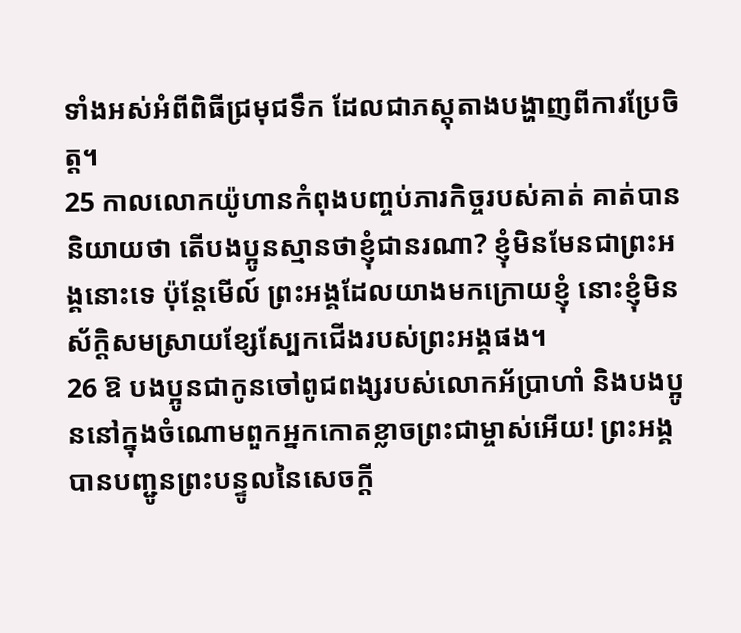ទាំងអស់អំពីពិធីជ្រមុជទឹក ដែលជាភស្ដុតាងបង្ហាញពីការប្រែចិត្ត។
25 កាលលោកយ៉ូហានកំពុងបញ្ចប់ភារកិច្ចរបស់គាត់ គាត់បាននិយាយថា តើបងប្អូនស្មានថាខ្ញុំជានរណា? ខ្ញុំមិនមែនជាព្រះអង្គនោះទេ ប៉ុន្ដែមើល៍ ព្រះអង្គដែលយាងមកក្រោយខ្ញុំ នោះខ្ញុំមិនស័ក្ដិសមស្រាយខ្សែស្បែកជើងរបស់ព្រះអង្គផង។
26 ឱ បងប្អូនជាកូនចៅពូជពង្សរបស់លោកអ័ប្រាហាំ និងបងប្អូននៅក្នុងចំណោមពួកអ្នកកោតខ្លាចព្រះជាម្ចាស់អើយ! ព្រះអង្គបានបញ្ជូនព្រះបន្ទូលនៃសេចក្ដី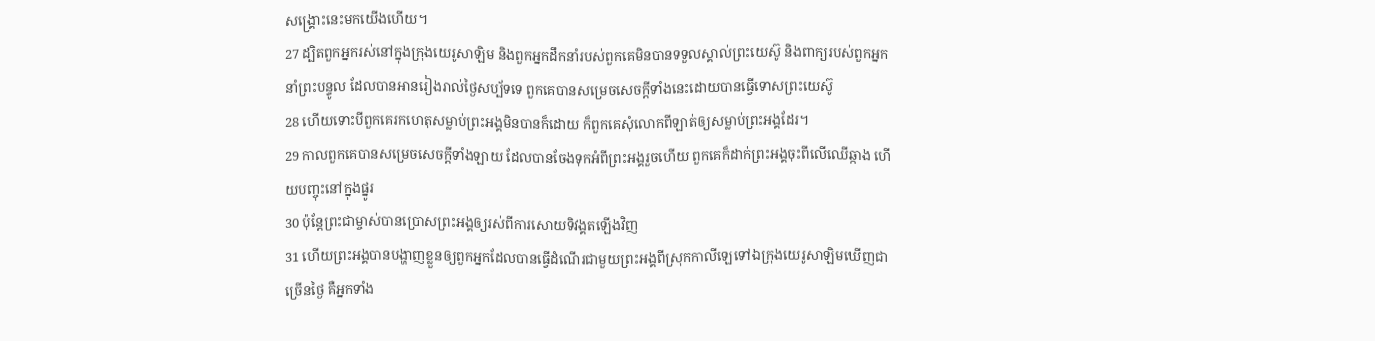សង្គ្រោះនេះមកយើងហើយ។
27 ដ្បិតពួកអ្នករស់នៅក្នុងក្រុងយេរូសាឡិម និងពួកអ្នកដឹកនាំរបស់ពួកគេមិនបានទទួលស្គាល់ព្រះយេស៊ូ និងពាក្យរបស់ពួកអ្នកនាំព្រះបន្ទូល ដែលបានអានរៀងរាល់ថ្ងៃសប្ប័ទទេ ពួកគេបានសម្រេចសេចក្ដីទាំងនេះដោយបានធ្វើទោសព្រះយេស៊ូ
28 ហើយទោះបីពួកគេរកហេតុសម្លាប់ព្រះអង្គមិនបានក៏ដោយ ក៏ពួកគេសុំលោកពីឡាត់ឲ្យសម្លាប់ព្រះអង្គដែរ។
29 កាលពួកគេបានសម្រេចសេចក្ដីទាំងឡាយ ដែលបានចែងទុកអំពីព្រះអង្គរួចហើយ ពួកគេក៏ដាក់ព្រះអង្គចុះពីលើឈើឆ្កាង ហើយបញ្ចុះនៅក្នុងផ្នូរ
30 ប៉ុន្ដែព្រះជាម្ចាស់បានប្រោសព្រះអង្គឲ្យរស់ពីការសោយទិវង្គតឡើងវិញ
31 ហើយព្រះអង្គបានបង្ហាញខ្លួនឲ្យពួកអ្នកដែលបានធ្វើដំណើរជាមួយព្រះអង្គពីស្រុកកាលីឡេទៅឯក្រុងយេរូសាឡិមឃើញជាច្រើនថ្ងៃ គឺអ្នកទាំង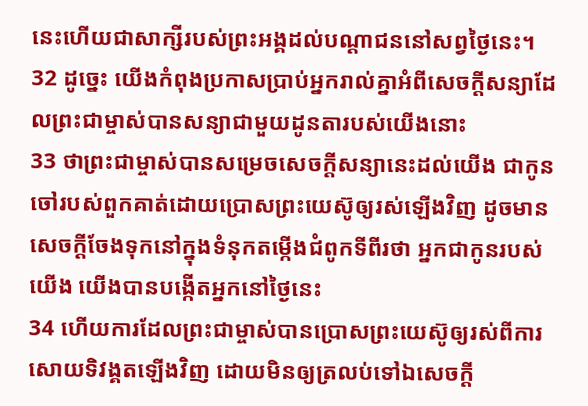នេះហើយជាសាក្សីរបស់ព្រះអង្គដល់បណ្ដាជននៅសព្វថ្ងៃនេះ។
32 ដូច្នេះ យើងកំពុងប្រកាសប្រាប់អ្នករាល់គ្នាអំពីសេចក្ដីសន្យាដែលព្រះជាម្ចាស់បានសន្យាជាមួយដូនតារបស់យើងនោះ
33 ថាព្រះជាម្ចាស់បានសម្រេចសេចក្ដីសន្យានេះដល់យើង ជាកូនចៅរបស់ពួកគាត់ដោយប្រោសព្រះយេស៊ូឲ្យរស់ឡើងវិញ ដូចមានសេចក្ដីចែងទុកនៅក្នុងទំនុកតម្កើងជំពូកទីពីរថា អ្នកជាកូនរបស់យើង យើងបានបង្កើតអ្នកនៅថ្ងៃនេះ
34 ហើយការដែលព្រះជាម្ចាស់បានប្រោសព្រះយេស៊ូឲ្យរស់ពីការសោយទិវង្គតឡើងវិញ ដោយមិនឲ្យត្រលប់ទៅឯសេចក្ដី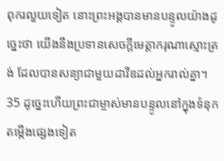ពុករលួយទៀត នោះព្រះអង្គបានមានបន្ទូលយ៉ាងដូច្នេះថា យើងនឹងប្រទានសេចក្ដីមេត្ដាករុណាស្មោះត្រង់ ដែលបានសន្យាជាមួយដាវីឌដល់អ្នករាល់គ្នា។
35 ដូច្នេះហើយព្រះជាម្ចាស់មានបន្ទូលនៅក្នុងទំនុកតម្កើងផ្សេងទៀត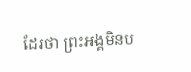ដែរថា ព្រះអង្គមិនប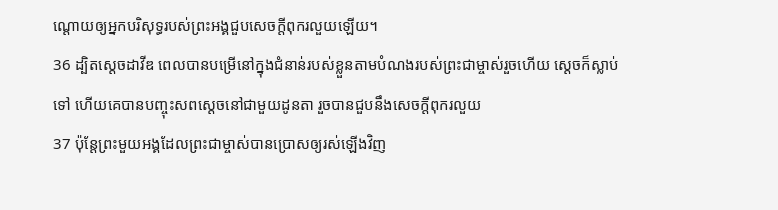ណ្ដោយឲ្យអ្នកបរិសុទ្ធរបស់ព្រះអង្គជួបសេចក្ដីពុករលួយឡើយ។
36 ដ្បិតស្ដេចដាវីឌ ពេលបានបម្រើនៅក្នុងជំនាន់របស់ខ្លួនតាមបំណងរបស់ព្រះជាម្ចាស់រួចហើយ ស្ដេចក៏ស្លាប់ទៅ ហើយគេបានបញ្ចុះសពស្ដេចនៅជាមួយដូនតា រួចបានជួបនឹងសេចក្ដីពុករលួយ
37 ប៉ុន្ដែព្រះមួយអង្គដែលព្រះជាម្ចាស់បានប្រោសឲ្យរស់ឡើងវិញ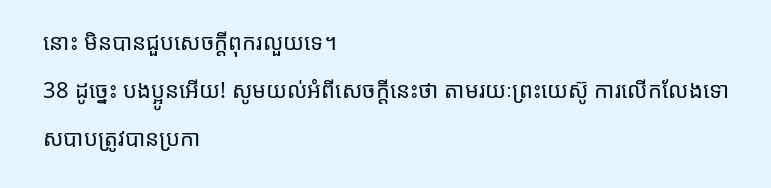នោះ មិនបានជួបសេចក្ដីពុករលួយទេ។
38 ដូច្នេះ បងប្អូនអើយ! សូមយល់អំពីសេចក្ដីនេះថា តាមរយៈព្រះយេស៊ូ ការលើកលែងទោសបាបត្រូវបានប្រកា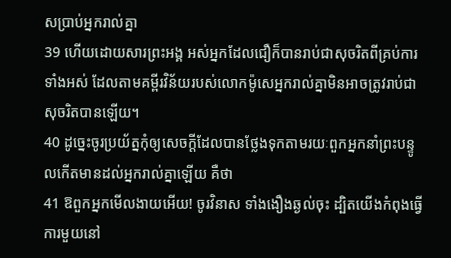សប្រាប់អ្នករាល់គ្នា
39 ហើយដោយសារព្រះអង្គ អស់អ្នកដែលជឿក៏បានរាប់ជាសុចរិតពីគ្រប់ការទាំងអស់ ដែលតាមគម្ពីរវិន័យរបស់លោកម៉ូសេអ្នករាល់គ្នាមិនអាចត្រូវរាប់ជាសុចរិតបានឡើយ។
40 ដូច្នេះចូរប្រយ័ត្នកុំឲ្យសេចក្ដីដែលបានថ្លែងទុកតាមរយៈពួកអ្នកនាំព្រះបន្ទូលកើតមានដល់អ្នករាល់គ្នាឡើយ គឺថា
41 ឱពួកអ្នកមើលងាយអើយ! ចូរវិនាស ទាំងងឿងឆ្ងល់ចុះ ដ្បិតយើងកំពុងធ្វើការមួយនៅ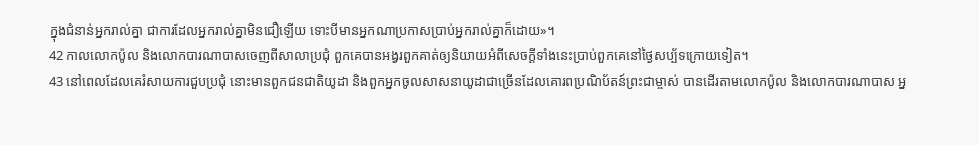ក្នុងជំនាន់អ្នករាល់គ្នា ជាការដែលអ្នករាល់គ្នាមិនជឿឡើយ ទោះបីមានអ្នកណាប្រកាសប្រាប់អ្នករាល់គ្នាក៏ដោយ»។
42 កាលលោកប៉ូល និងលោកបារណាបាសចេញពីសាលាប្រជុំ ពួកគេបានអង្វរពួកគាត់ឲ្យនិយាយអំពីសេចក្ដីទាំងនេះប្រាប់ពួកគេនៅថ្ងៃសប្ប័ទក្រោយទៀត។
43 នៅពេលដែលគេរំសាយការជួបប្រជុំ នោះមានពួកជនជាតិយូដា និងពួកអ្នកចូលសាសនាយូដាជាច្រើនដែលគោរពប្រណិប័តន៍ព្រះជាម្ចាស់ បានដើរតាមលោកប៉ូល និងលោកបារណាបាស អ្ន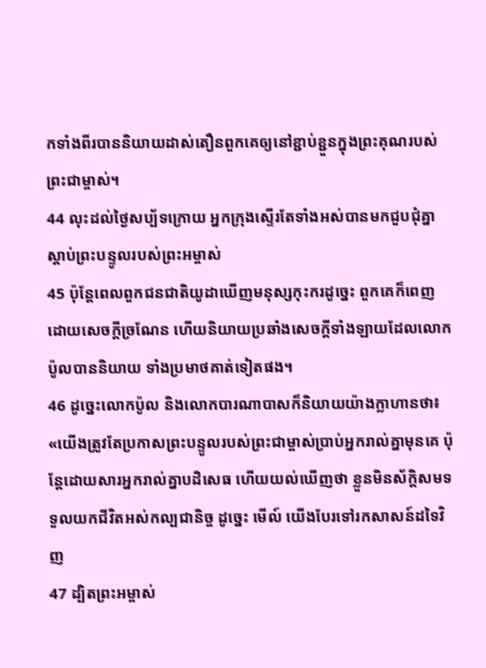កទាំងពីរបាននិយាយដាស់តឿនពួកគេឲ្យនៅខ្ជាប់ខ្ជួនក្នុងព្រះគុណរបស់ព្រះជាម្ចាស់។
44 លុះដល់ថ្ងៃសប្ប័ទក្រោយ អ្នកក្រុងស្ទើរតែទាំងអស់បានមកជួបជុំគ្នា ស្ដាប់ព្រះបន្ទូលរបស់ព្រះអម្ចាស់
45 ប៉ុន្ដែពេលពួកជនជាតិយូដាឃើញមនុស្សកុះករដូច្នេះ ពួកគេក៏ពេញដោយសេចក្ដីច្រណែន ហើយនិយាយប្រឆាំងសេចក្ដីទាំងឡាយដែលលោកប៉ូលបាននិយាយ ទាំងប្រមាថគាត់ទៀតផង។
46 ដូច្នេះលោកប៉ូល និងលោកបារណាបាសក៏និយាយយ៉ាងក្លាហានថា៖ «យើងត្រូវតែប្រកាសព្រះបន្ទូលរបស់ព្រះជាម្ចាស់ប្រាប់អ្នករាល់គ្នាមុនគេ ប៉ុន្ដែដោយសារអ្នករាល់គ្នាបដិសេធ ហើយយល់ឃើញថា ខ្លួនមិនស័ក្ដិសមទទួលយកជីវិតអស់កល្បជានិច្ច ដូច្នេះ មើល៍ យើងបែរទៅរកសាសន៍ដទៃវិញ
47 ដ្បិតព្រះអម្ចាស់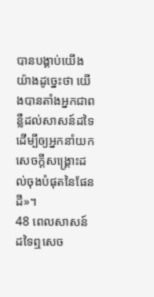បានបង្គាប់យើងយ៉ាងដូច្នេះថា យើងបានតាំងអ្នកជាពន្លឺដល់សាសន៍ដទៃ ដើម្បីឲ្យអ្នកនាំយកសេចក្ដីសង្គ្រោះដល់ចុងបំផុតនៃផែនដី»។
48 ពេលសាសន៍ដទៃឮសេច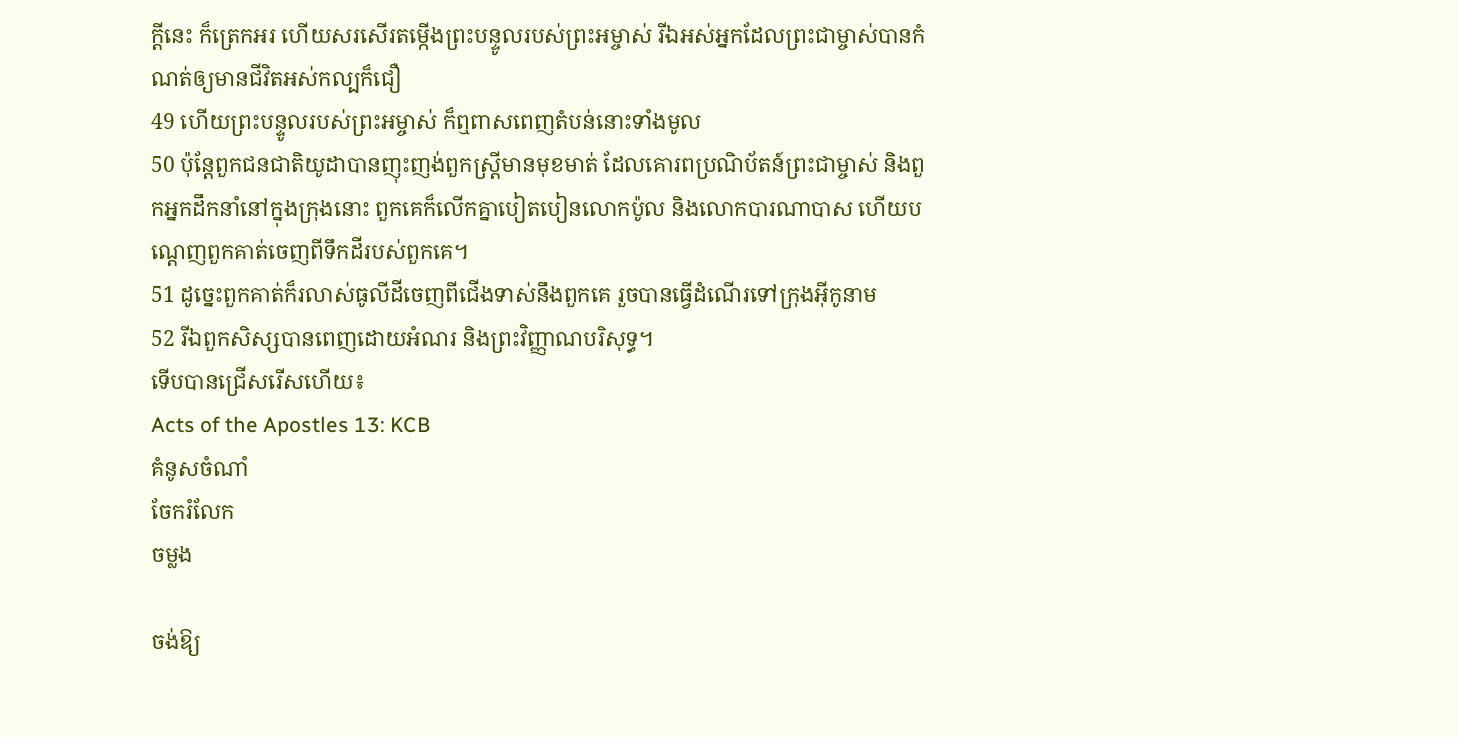ក្ដីនេះ ក៏ត្រេកអរ ហើយសរសើរតម្កើងព្រះបន្ទូលរបស់ព្រះអម្ចាស់ រីឯអស់អ្នកដែលព្រះជាម្ចាស់បានកំណត់ឲ្យមានជីវិតអស់កល្បក៏ជឿ
49 ហើយព្រះបន្ទូលរបស់ព្រះអម្ចាស់ ក៏ឮពាសពេញតំបន់នោះទាំងមូល
50 ប៉ុន្ដែពួកជនជាតិយូដាបានញុះញង់ពួកស្ដ្រីមានមុខមាត់ ដែលគោរពប្រណិប័តន៍ព្រះជាម្ចាស់ និងពួកអ្នកដឹកនាំនៅក្នុងក្រុងនោះ ពួកគេក៏លើកគ្នាបៀតបៀនលោកប៉ូល និងលោកបារណាបាស ហើយបណ្ដេញពួកគាត់ចេញពីទឹកដីរបស់ពួកគេ។
51 ដូច្នេះពួកគាត់ក៏រលាស់ធូលីដីចេញពីជើងទាស់នឹងពួកគេ រួចបានធ្វើដំណើរទៅក្រុងអ៊ីកូនាម
52 រីឯពួកសិស្សបានពេញដោយអំណរ និងព្រះវិញ្ញាណបរិសុទ្ធ។
ទើបបានជ្រើសរើសហើយ៖
Acts of the Apostles 13: KCB
គំនូសចំណាំ
ចែករំលែក
ចម្លង

ចង់ឱ្យ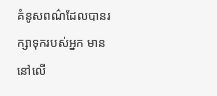គំនូសពណ៌ដែលបានរក្សាទុករបស់អ្នក មាននៅលើ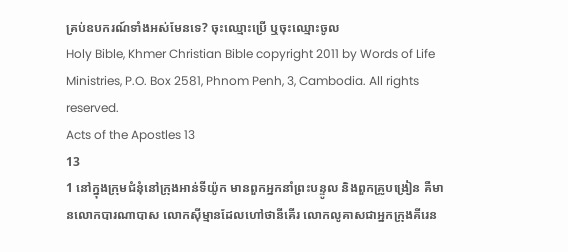គ្រប់ឧបករណ៍ទាំងអស់មែនទេ? ចុះឈ្មោះប្រើ ឬចុះឈ្មោះចូល
Holy Bible, Khmer Christian Bible copyright 2011 by Words of Life Ministries, P.O. Box 2581, Phnom Penh, 3, Cambodia. All rights reserved.
Acts of the Apostles 13
13
1 នៅក្នុងក្រុមជំនុំនៅក្រុងអាន់ទីយ៉ូក មានពួកអ្នកនាំព្រះបន្ទូល និងពួកគ្រូបង្រៀន គឺមានលោកបារណាបាស លោកស៊ីម្មានដែលហៅថានីគើរ លោកលូគាសជាអ្នកក្រុងគីរេន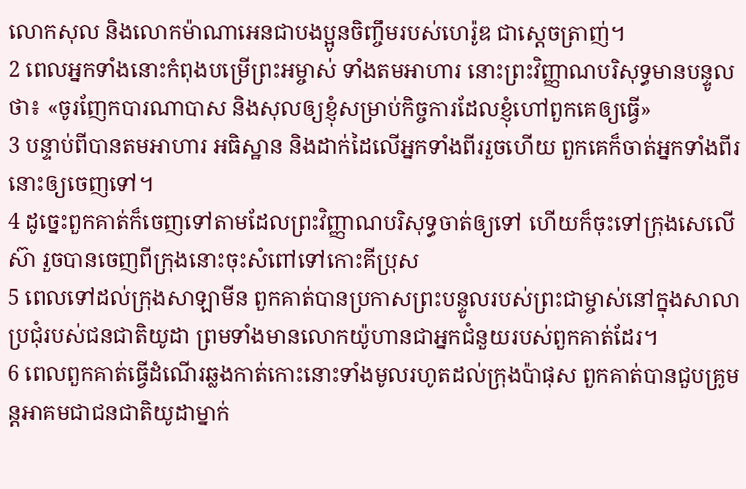លោកសុល និងលោកម៉ាណាអេនជាបងប្អូនចិញ្ចឹមរបស់ហេរ៉ូឌ ជាស្ដេចត្រាញ់។
2 ពេលអ្នកទាំងនោះកំពុងបម្រើព្រះអម្ចាស់ ទាំងតមអាហារ នោះព្រះវិញ្ញាណបរិសុទ្ធមានបន្ទូលថា៖ «ចូរញែកបារណាបាស និងសុលឲ្យខ្ញុំសម្រាប់កិច្ចការដែលខ្ញុំហៅពួកគេឲ្យធ្វើ»
3 បន្ទាប់ពីបានតមអាហារ អធិស្ឋាន និងដាក់ដៃលើអ្នកទាំងពីររួចហើយ ពួកគេក៏ចាត់អ្នកទាំងពីរនោះឲ្យចេញទៅ។
4 ដូច្នេះពួកគាត់ក៏ចេញទៅតាមដែលព្រះវិញ្ញាណបរិសុទ្ធចាត់ឲ្យទៅ ហើយក៏ចុះទៅក្រុងសេលើស៊ា រួចបានចេញពីក្រុងនោះចុះសំពៅទៅកោះគីប្រុស
5 ពេលទៅដល់ក្រុងសាឡាមីន ពួកគាត់បានប្រកាសព្រះបន្ទូលរបស់ព្រះជាម្ចាស់នៅក្នុងសាលាប្រជុំរបស់ជនជាតិយូដា ព្រមទាំងមានលោកយ៉ូហានជាអ្នកជំនួយរបស់ពួកគាត់ដែរ។
6 ពេលពួកគាត់ធ្វើដំណើរឆ្លងកាត់កោះនោះទាំងមូលរហូតដល់ក្រុងប៉ាផុស ពួកគាត់បានជួបគ្រូមន្ដអាគមជាជនជាតិយូដាម្នាក់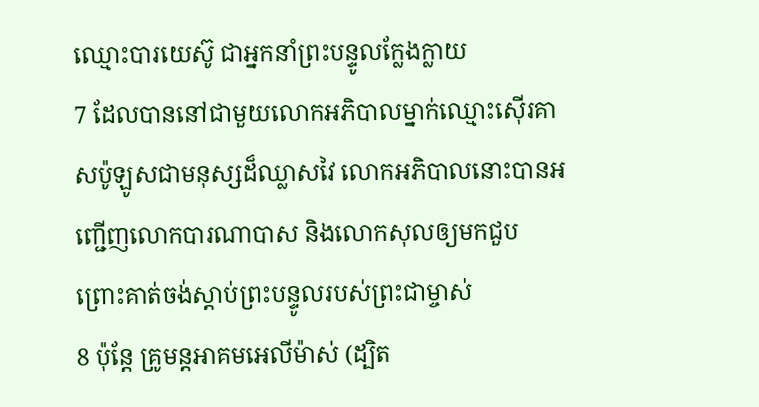ឈ្មោះបារយេស៊ូ ជាអ្នកនាំព្រះបន្ទូលក្លែងក្លាយ
7 ដែលបាននៅជាមួយលោកអភិបាលម្នាក់ឈ្មោះស៊ើរគាសប៉ូឡូសជាមនុស្សដ៏ឈ្លាសវៃ លោកអភិបាលនោះបានអញ្ជើញលោកបារណាបាស និងលោកសុលឲ្យមកជួប ព្រោះគាត់ចង់ស្ដាប់ព្រះបន្ទូលរបស់ព្រះជាម្ចាស់
8 ប៉ុន្ដែ គ្រូមន្ដអាគមអេលីម៉ាស់ (ដ្បិត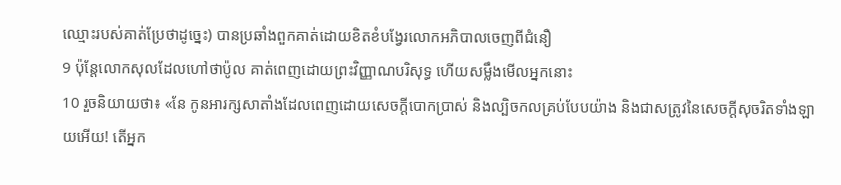ឈ្មោះរបស់គាត់ប្រែថាដូច្នេះ) បានប្រឆាំងពួកគាត់ដោយខិតខំបង្វែរលោកអភិបាលចេញពីជំនឿ
9 ប៉ុន្ដែលោកសុលដែលហៅថាប៉ូល គាត់ពេញដោយព្រះវិញ្ញាណបរិសុទ្ធ ហើយសម្លឹងមើលអ្នកនោះ
10 រួចនិយាយថា៖ «នែ កូនអារក្សសាតាំងដែលពេញដោយសេចក្ដីបោកប្រាស់ និងល្បិចកលគ្រប់បែបយ៉ាង និងជាសត្រូវនៃសេចក្ដីសុចរិតទាំងឡាយអើយ! តើអ្នក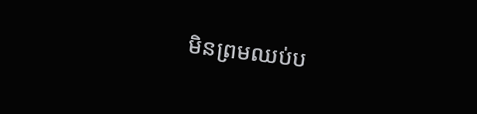មិនព្រមឈប់ប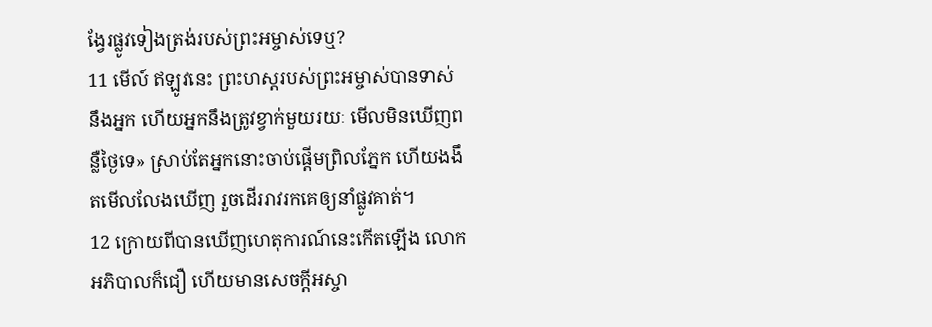ង្វែរផ្លូវទៀងត្រង់របស់ព្រះអម្ចាស់ទេឬ?
11 មើល៍ ឥឡូវនេះ ព្រះហស្ដរបស់ព្រះអម្ចាស់បានទាស់នឹងអ្នក ហើយអ្នកនឹងត្រូវខ្វាក់មួយរយៈ មើលមិនឃើញពន្លឺថ្ងៃទេ» ស្រាប់តែអ្នកនោះចាប់ផ្ដើមព្រិលភ្នែក ហើយងងឹតមើលលែងឃើញ រួចដើររាវរកគេឲ្យនាំផ្លូវគាត់។
12 ក្រោយពីបានឃើញហេតុការណ៍នេះកើតឡើង លោកអភិបាលក៏ជឿ ហើយមានសេចក្ដីអស្ចា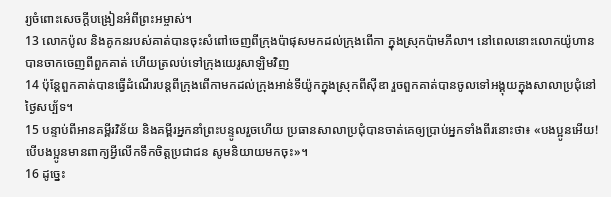រ្យចំពោះសេចក្ដីបង្រៀនអំពីព្រះអម្ចាស់។
13 លោកប៉ូល និងគូកនរបស់គាត់បានចុះសំពៅចេញពីក្រុងប៉ាផុសមកដល់ក្រុងពើកា ក្នុងស្រុកប៉ាមភីលា។ នៅពេលនោះលោកយ៉ូហានបានចាកចេញពីពួកគាត់ ហើយត្រលប់ទៅក្រុងយេរូសាឡិមវិញ
14 ប៉ុន្ដែពួកគាត់បានធ្វើដំណើរបន្ដពីក្រុងពើកាមកដល់ក្រុងអាន់ទីយ៉ូកក្នុងស្រុកពីស៊ីឌា រួចពួកគាត់បានចូលទៅអង្គុយក្នុងសាលាប្រជុំនៅថ្ងៃសប្ប័ទ។
15 បន្ទាប់ពីអានគម្ពីរវិន័យ និងគម្ពីរអ្នកនាំព្រះបន្ទូលរួចហើយ ប្រធានសាលាប្រជុំបានចាត់គេឲ្យប្រាប់អ្នកទាំងពីរនោះថា៖ «បងប្អូនអើយ! បើបងប្អូនមានពាក្យអ្វីលើកទឹកចិត្ដប្រជាជន សូមនិយាយមកចុះ»។
16 ដូច្នេះ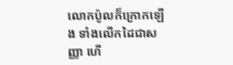លោកប៉ូលក៏ក្រោកឡើង ទាំងលើកដៃជាសញ្ញា ហើ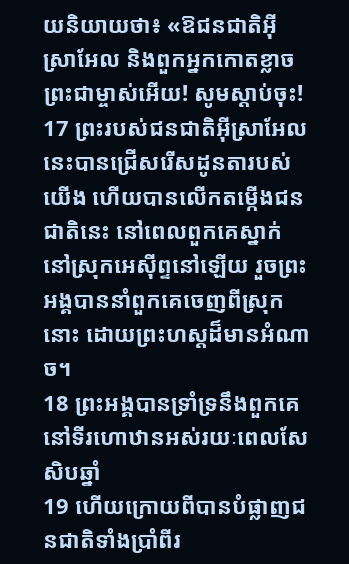យនិយាយថា៖ «ឱជនជាតិអ៊ីស្រាអែល និងពួកអ្នកកោតខ្លាចព្រះជាម្ចាស់អើយ! សូមស្ដាប់ចុះ!
17 ព្រះរបស់ជនជាតិអ៊ីស្រាអែលនេះបានជ្រើសរើសដូនតារបស់យើង ហើយបានលើកតម្កើងជនជាតិនេះ នៅពេលពួកគេស្នាក់នៅស្រុកអេស៊ីព្ទនៅឡើយ រួចព្រះអង្គបាននាំពួកគេចេញពីស្រុកនោះ ដោយព្រះហស្ដដ៏មានអំណាច។
18 ព្រះអង្គបានទ្រាំទ្រនឹងពួកគេនៅទីរហោឋានអស់រយៈពេលសែសិបឆ្នាំ
19 ហើយក្រោយពីបានបំផ្លាញជនជាតិទាំងប្រាំពីរ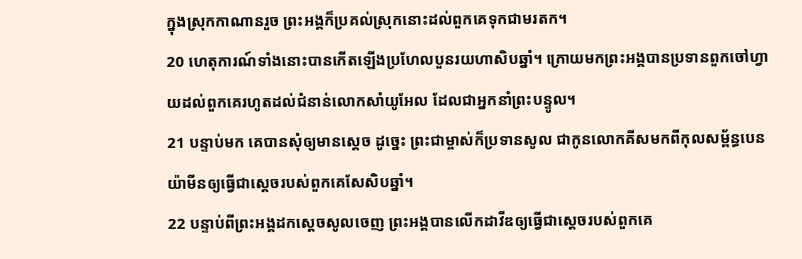ក្នុងស្រុកកាណានរួច ព្រះអង្គក៏ប្រគល់ស្រុកនោះដល់ពួកគេទុកជាមរតក។
20 ហេតុការណ៍ទាំងនោះបានកើតឡើងប្រហែលបួនរយហាសិបឆ្នាំ។ ក្រោយមកព្រះអង្គបានប្រទានពួកចៅហ្វាយដល់ពួកគេរហូតដល់ជំនាន់លោកសាំយូអែល ដែលជាអ្នកនាំព្រះបន្ទូល។
21 បន្ទាប់មក គេបានសុំឲ្យមានស្ដេច ដូច្នេះ ព្រះជាម្ចាស់ក៏ប្រទានសូល ជាកូនលោកគីសមកពីកុលសម្ព័ន្ធបេនយ៉ាមីនឲ្យធ្វើជាស្ដេចរបស់ពួកគេសែសិបឆ្នាំ។
22 បន្ទាប់ពីព្រះអង្គដកស្ដេចសូលចេញ ព្រះអង្គបានលើកដាវីឌឲ្យធ្វើជាស្ដេចរបស់ពួកគេ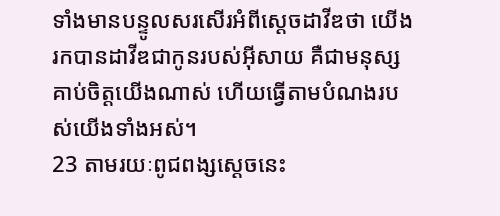ទាំងមានបន្ទូលសរសើរអំពីស្ដេចដាវីឌថា យើងរកបានដាវីឌជាកូនរបស់អ៊ីសាយ គឺជាមនុស្សគាប់ចិត្ដយើងណាស់ ហើយធ្វើតាមបំណងរបស់យើងទាំងអស់។
23 តាមរយៈពូជពង្សស្ដេចនេះ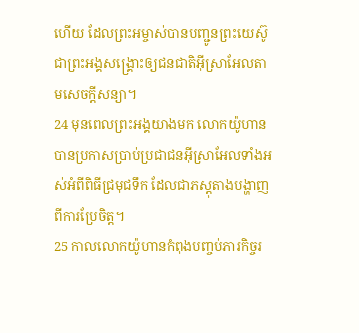ហើយ ដែលព្រះអម្ចាស់បានបញ្ជូនព្រះយេស៊ូជាព្រះអង្គសង្គ្រោះឲ្យជនជាតិអ៊ីស្រាអែលតាមសេចក្ដីសន្យា។
24 មុនពេលព្រះអង្គយាងមក លោកយ៉ូហានបានប្រកាសប្រាប់ប្រជាជនអ៊ីស្រាអែលទាំងអស់អំពីពិធីជ្រមុជទឹក ដែលជាភស្ដុតាងបង្ហាញពីការប្រែចិត្ត។
25 កាលលោកយ៉ូហានកំពុងបញ្ចប់ភារកិច្ចរ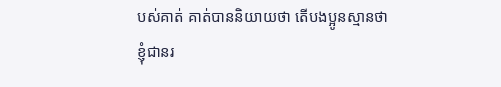បស់គាត់ គាត់បាននិយាយថា តើបងប្អូនស្មានថាខ្ញុំជានរ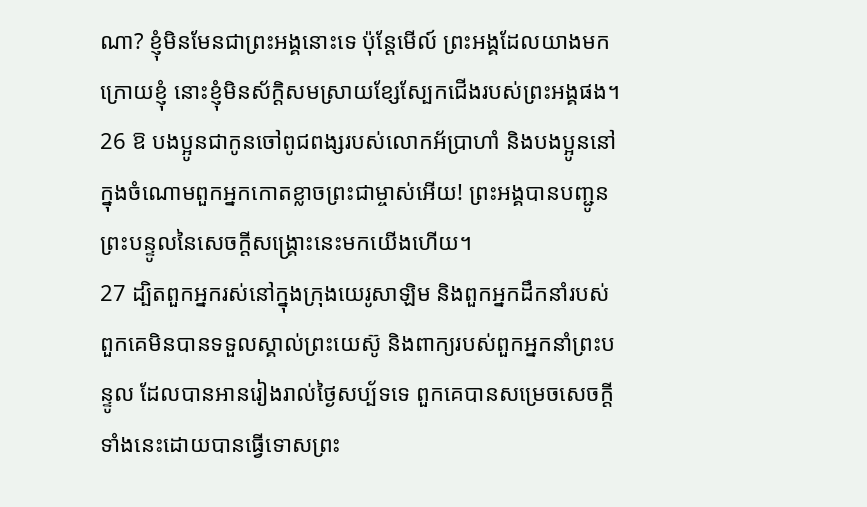ណា? ខ្ញុំមិនមែនជាព្រះអង្គនោះទេ ប៉ុន្ដែមើល៍ ព្រះអង្គដែលយាងមកក្រោយខ្ញុំ នោះខ្ញុំមិនស័ក្ដិសមស្រាយខ្សែស្បែកជើងរបស់ព្រះអង្គផង។
26 ឱ បងប្អូនជាកូនចៅពូជពង្សរបស់លោកអ័ប្រាហាំ និងបងប្អូននៅក្នុងចំណោមពួកអ្នកកោតខ្លាចព្រះជាម្ចាស់អើយ! ព្រះអង្គបានបញ្ជូនព្រះបន្ទូលនៃសេចក្ដីសង្គ្រោះនេះមកយើងហើយ។
27 ដ្បិតពួកអ្នករស់នៅក្នុងក្រុងយេរូសាឡិម និងពួកអ្នកដឹកនាំរបស់ពួកគេមិនបានទទួលស្គាល់ព្រះយេស៊ូ និងពាក្យរបស់ពួកអ្នកនាំព្រះបន្ទូល ដែលបានអានរៀងរាល់ថ្ងៃសប្ប័ទទេ ពួកគេបានសម្រេចសេចក្ដីទាំងនេះដោយបានធ្វើទោសព្រះ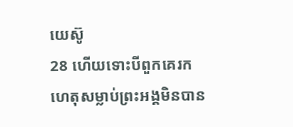យេស៊ូ
28 ហើយទោះបីពួកគេរកហេតុសម្លាប់ព្រះអង្គមិនបាន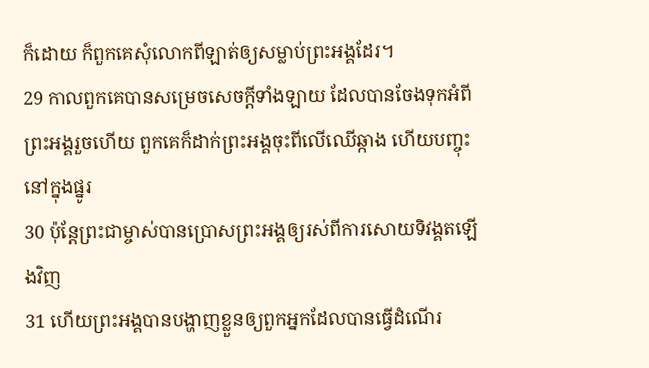ក៏ដោយ ក៏ពួកគេសុំលោកពីឡាត់ឲ្យសម្លាប់ព្រះអង្គដែរ។
29 កាលពួកគេបានសម្រេចសេចក្ដីទាំងឡាយ ដែលបានចែងទុកអំពីព្រះអង្គរួចហើយ ពួកគេក៏ដាក់ព្រះអង្គចុះពីលើឈើឆ្កាង ហើយបញ្ចុះនៅក្នុងផ្នូរ
30 ប៉ុន្ដែព្រះជាម្ចាស់បានប្រោសព្រះអង្គឲ្យរស់ពីការសោយទិវង្គតឡើងវិញ
31 ហើយព្រះអង្គបានបង្ហាញខ្លួនឲ្យពួកអ្នកដែលបានធ្វើដំណើរ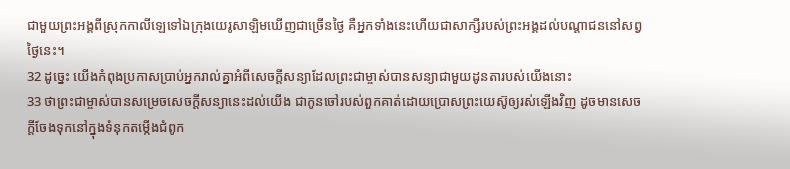ជាមួយព្រះអង្គពីស្រុកកាលីឡេទៅឯក្រុងយេរូសាឡិមឃើញជាច្រើនថ្ងៃ គឺអ្នកទាំងនេះហើយជាសាក្សីរបស់ព្រះអង្គដល់បណ្ដាជននៅសព្វថ្ងៃនេះ។
32 ដូច្នេះ យើងកំពុងប្រកាសប្រាប់អ្នករាល់គ្នាអំពីសេចក្ដីសន្យាដែលព្រះជាម្ចាស់បានសន្យាជាមួយដូនតារបស់យើងនោះ
33 ថាព្រះជាម្ចាស់បានសម្រេចសេចក្ដីសន្យានេះដល់យើង ជាកូនចៅរបស់ពួកគាត់ដោយប្រោសព្រះយេស៊ូឲ្យរស់ឡើងវិញ ដូចមានសេចក្ដីចែងទុកនៅក្នុងទំនុកតម្កើងជំពូក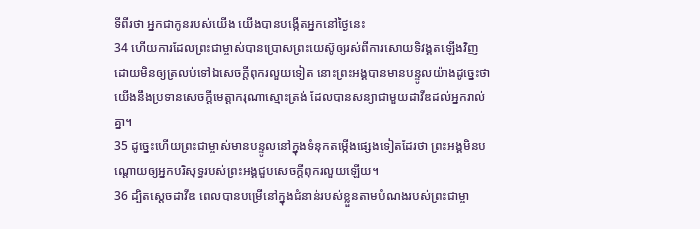ទីពីរថា អ្នកជាកូនរបស់យើង យើងបានបង្កើតអ្នកនៅថ្ងៃនេះ
34 ហើយការដែលព្រះជាម្ចាស់បានប្រោសព្រះយេស៊ូឲ្យរស់ពីការសោយទិវង្គតឡើងវិញ ដោយមិនឲ្យត្រលប់ទៅឯសេចក្ដីពុករលួយទៀត នោះព្រះអង្គបានមានបន្ទូលយ៉ាងដូច្នេះថា យើងនឹងប្រទានសេចក្ដីមេត្ដាករុណាស្មោះត្រង់ ដែលបានសន្យាជាមួយដាវីឌដល់អ្នករាល់គ្នា។
35 ដូច្នេះហើយព្រះជាម្ចាស់មានបន្ទូលនៅក្នុងទំនុកតម្កើងផ្សេងទៀតដែរថា ព្រះអង្គមិនបណ្ដោយឲ្យអ្នកបរិសុទ្ធរបស់ព្រះអង្គជួបសេចក្ដីពុករលួយឡើយ។
36 ដ្បិតស្ដេចដាវីឌ ពេលបានបម្រើនៅក្នុងជំនាន់របស់ខ្លួនតាមបំណងរបស់ព្រះជាម្ចា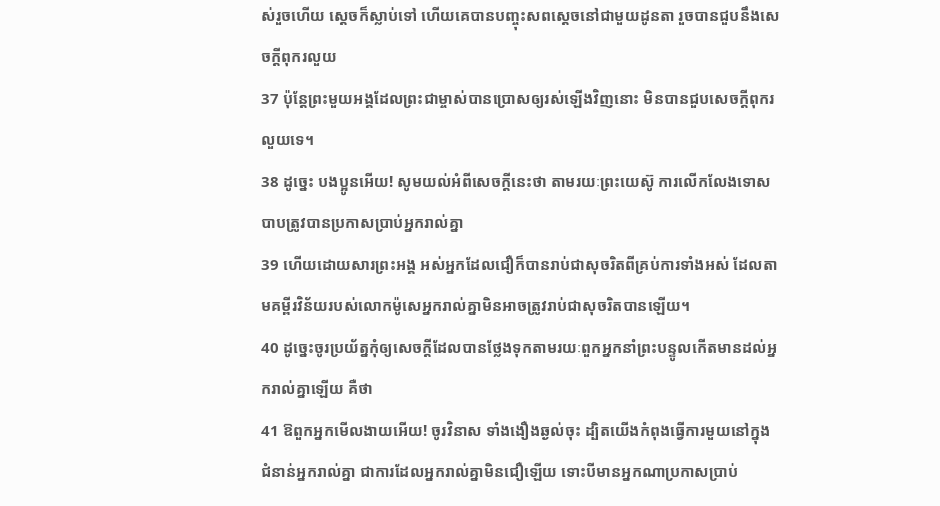ស់រួចហើយ ស្ដេចក៏ស្លាប់ទៅ ហើយគេបានបញ្ចុះសពស្ដេចនៅជាមួយដូនតា រួចបានជួបនឹងសេចក្ដីពុករលួយ
37 ប៉ុន្ដែព្រះមួយអង្គដែលព្រះជាម្ចាស់បានប្រោសឲ្យរស់ឡើងវិញនោះ មិនបានជួបសេចក្ដីពុករលួយទេ។
38 ដូច្នេះ បងប្អូនអើយ! សូមយល់អំពីសេចក្ដីនេះថា តាមរយៈព្រះយេស៊ូ ការលើកលែងទោសបាបត្រូវបានប្រកាសប្រាប់អ្នករាល់គ្នា
39 ហើយដោយសារព្រះអង្គ អស់អ្នកដែលជឿក៏បានរាប់ជាសុចរិតពីគ្រប់ការទាំងអស់ ដែលតាមគម្ពីរវិន័យរបស់លោកម៉ូសេអ្នករាល់គ្នាមិនអាចត្រូវរាប់ជាសុចរិតបានឡើយ។
40 ដូច្នេះចូរប្រយ័ត្នកុំឲ្យសេចក្ដីដែលបានថ្លែងទុកតាមរយៈពួកអ្នកនាំព្រះបន្ទូលកើតមានដល់អ្នករាល់គ្នាឡើយ គឺថា
41 ឱពួកអ្នកមើលងាយអើយ! ចូរវិនាស ទាំងងឿងឆ្ងល់ចុះ ដ្បិតយើងកំពុងធ្វើការមួយនៅក្នុងជំនាន់អ្នករាល់គ្នា ជាការដែលអ្នករាល់គ្នាមិនជឿឡើយ ទោះបីមានអ្នកណាប្រកាសប្រាប់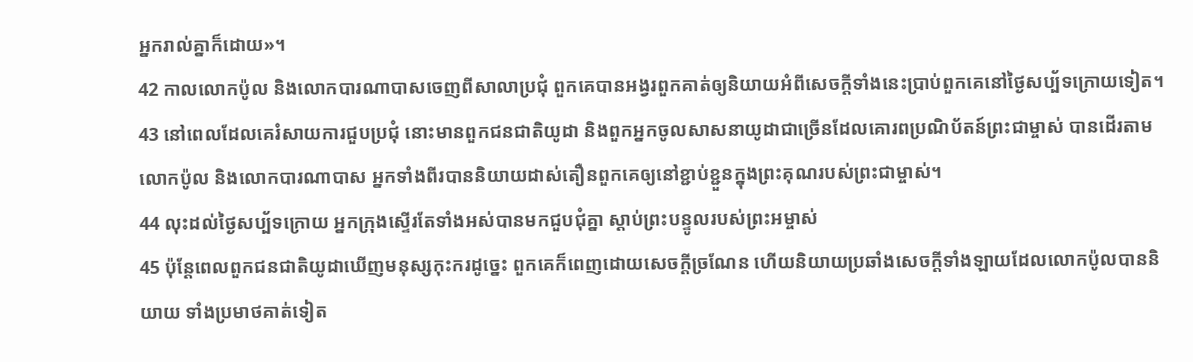អ្នករាល់គ្នាក៏ដោយ»។
42 កាលលោកប៉ូល និងលោកបារណាបាសចេញពីសាលាប្រជុំ ពួកគេបានអង្វរពួកគាត់ឲ្យនិយាយអំពីសេចក្ដីទាំងនេះប្រាប់ពួកគេនៅថ្ងៃសប្ប័ទក្រោយទៀត។
43 នៅពេលដែលគេរំសាយការជួបប្រជុំ នោះមានពួកជនជាតិយូដា និងពួកអ្នកចូលសាសនាយូដាជាច្រើនដែលគោរពប្រណិប័តន៍ព្រះជាម្ចាស់ បានដើរតាមលោកប៉ូល និងលោកបារណាបាស អ្នកទាំងពីរបាននិយាយដាស់តឿនពួកគេឲ្យនៅខ្ជាប់ខ្ជួនក្នុងព្រះគុណរបស់ព្រះជាម្ចាស់។
44 លុះដល់ថ្ងៃសប្ប័ទក្រោយ អ្នកក្រុងស្ទើរតែទាំងអស់បានមកជួបជុំគ្នា ស្ដាប់ព្រះបន្ទូលរបស់ព្រះអម្ចាស់
45 ប៉ុន្ដែពេលពួកជនជាតិយូដាឃើញមនុស្សកុះករដូច្នេះ ពួកគេក៏ពេញដោយសេចក្ដីច្រណែន ហើយនិយាយប្រឆាំងសេចក្ដីទាំងឡាយដែលលោកប៉ូលបាននិយាយ ទាំងប្រមាថគាត់ទៀត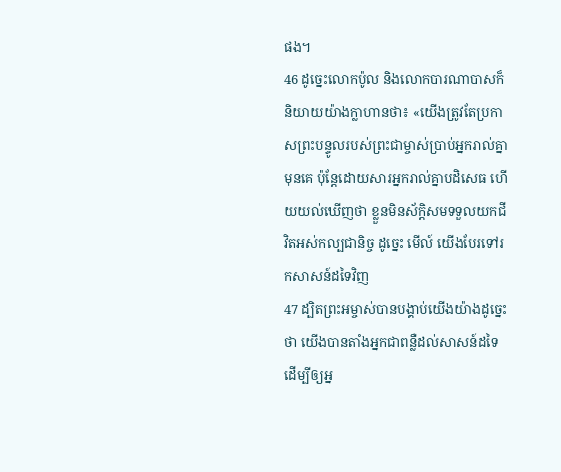ផង។
46 ដូច្នេះលោកប៉ូល និងលោកបារណាបាសក៏និយាយយ៉ាងក្លាហានថា៖ «យើងត្រូវតែប្រកាសព្រះបន្ទូលរបស់ព្រះជាម្ចាស់ប្រាប់អ្នករាល់គ្នាមុនគេ ប៉ុន្ដែដោយសារអ្នករាល់គ្នាបដិសេធ ហើយយល់ឃើញថា ខ្លួនមិនស័ក្ដិសមទទួលយកជីវិតអស់កល្បជានិច្ច ដូច្នេះ មើល៍ យើងបែរទៅរកសាសន៍ដទៃវិញ
47 ដ្បិតព្រះអម្ចាស់បានបង្គាប់យើងយ៉ាងដូច្នេះថា យើងបានតាំងអ្នកជាពន្លឺដល់សាសន៍ដទៃ ដើម្បីឲ្យអ្ន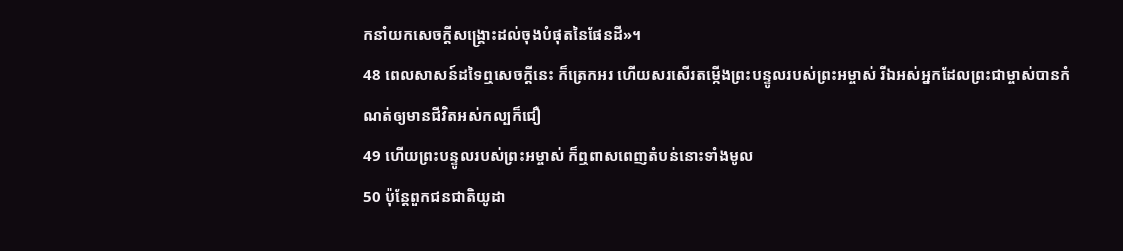កនាំយកសេចក្ដីសង្គ្រោះដល់ចុងបំផុតនៃផែនដី»។
48 ពេលសាសន៍ដទៃឮសេចក្ដីនេះ ក៏ត្រេកអរ ហើយសរសើរតម្កើងព្រះបន្ទូលរបស់ព្រះអម្ចាស់ រីឯអស់អ្នកដែលព្រះជាម្ចាស់បានកំណត់ឲ្យមានជីវិតអស់កល្បក៏ជឿ
49 ហើយព្រះបន្ទូលរបស់ព្រះអម្ចាស់ ក៏ឮពាសពេញតំបន់នោះទាំងមូល
50 ប៉ុន្ដែពួកជនជាតិយូដា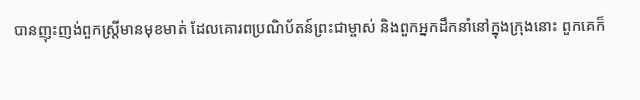បានញុះញង់ពួកស្ដ្រីមានមុខមាត់ ដែលគោរពប្រណិប័តន៍ព្រះជាម្ចាស់ និងពួកអ្នកដឹកនាំនៅក្នុងក្រុងនោះ ពួកគេក៏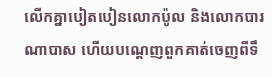លើកគ្នាបៀតបៀនលោកប៉ូល និងលោកបារណាបាស ហើយបណ្ដេញពួកគាត់ចេញពីទឹ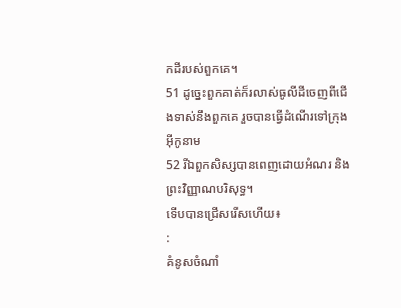កដីរបស់ពួកគេ។
51 ដូច្នេះពួកគាត់ក៏រលាស់ធូលីដីចេញពីជើងទាស់នឹងពួកគេ រួចបានធ្វើដំណើរទៅក្រុងអ៊ីកូនាម
52 រីឯពួកសិស្សបានពេញដោយអំណរ និងព្រះវិញ្ញាណបរិសុទ្ធ។
ទើបបានជ្រើសរើសហើយ៖
:
គំនូសចំណាំ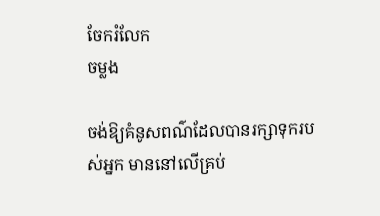ចែករំលែក
ចម្លង

ចង់ឱ្យគំនូសពណ៌ដែលបានរក្សាទុករបស់អ្នក មាននៅលើគ្រប់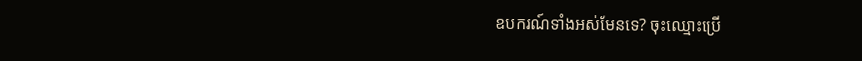ឧបករណ៍ទាំងអស់មែនទេ? ចុះឈ្មោះប្រើ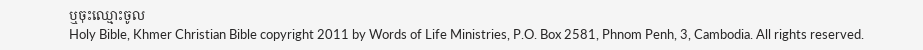ឬចុះឈ្មោះចូល
Holy Bible, Khmer Christian Bible copyright 2011 by Words of Life Ministries, P.O. Box 2581, Phnom Penh, 3, Cambodia. All rights reserved.